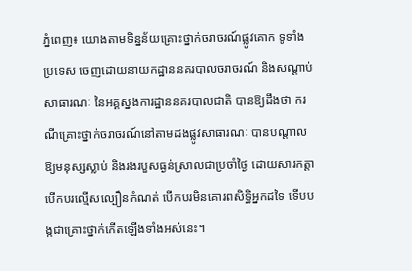ភ្នំពេញ៖ យោងតាមទិន្នន័យគ្រោះថ្នាក់ចរាចរណ៍ផ្លូវគោក ទូទាំងប្រទេស ចេញដោយនាយកដ្ឋាននគរបាលចរាចរណ៍ និងសណ្តាប់សាធារណៈ នៃអគ្គស្នងការដ្ឋាននគរបាលជាតិ បានឱ្យដឹងថា ករណីគ្រោះថ្នាក់ចរាចរណ៍នៅតាមដងផ្លូវសាធារណៈ បានបណ្ដាលឱ្យមនុស្សស្លាប់ និងរងរបួសធ្ងន់ស្រាលជាប្រចាំថ្ងៃ ដោយសារកត្តាបើកបរល្មើសល្បឿនកំណត់ បើកបរមិនគោរពសិទ្ធិអ្នកដទៃ ទើបបង្កជាគ្រោះថ្នាក់កើតឡើងទាំងអស់នេះ។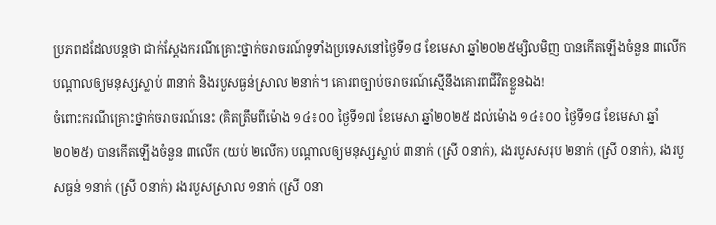ប្រភពដដែលបន្តថា ជាក់ស្ដែងករណីគ្រោះថ្នាក់ចរាចរណ៍ទូទាំងប្រទេសនៅថ្ងៃទី១៨ ខែមេសា ឆ្នាំ២០២៥ម្សិលមិញ បានកើតឡើងចំនួន ៣លើក បណ្តាលឲ្យមនុស្សស្លាប់ ៣នាក់ និងរបួសធ្ងន់ស្រាល ២នាក់។ គោរពច្បាប់ចរាចរណ៍ស្មើនឹងគោរពជីវិតខ្លួនឯង!
ចំពោះករណីគ្រោះថ្នាក់ចរាចរណ៍នេះ (គិតត្រឹមពីម៉ោង ១៤៖០០ ថ្ងៃទី១៧ ខែមេសា ឆ្នាំ២០២៥ ដល់ម៉ោង ១៤៖០០ ថ្ងៃទី១៨ ខែមេសា ឆ្នាំ២០២៥) បានកើតឡើងចំនួន ៣លើក (យប់ ២លើក) បណ្តាលឲ្យមនុស្សស្លាប់ ៣នាក់ (ស្រី ០នាក់), រងរបួសសរុប ២នាក់ (ស្រី ០នាក់), រងរបួសធ្ងន់ ១នាក់ (ស្រី ០នាក់) រងរបួសស្រាល ១នាក់ (ស្រី ០នា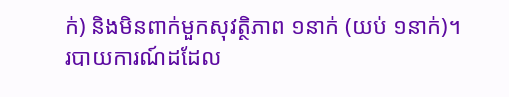ក់) និងមិនពាក់មួកសុវត្ថិភាព ១នាក់ (យប់ ១នាក់)។
របាយការណ៍ដដែល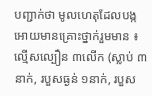បញ្ជាក់ថា មូលហេតុដែលបង្កអោយមានគ្រោះថ្នាក់រួមមាន ៖ ល្មើសល្បឿន ៣លើក (ស្លាប់ ៣នាក់, របួសធ្ងន់ ១នាក់, របួស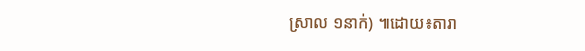ស្រាល ១នាក់) ៕ដោយ៖តារា